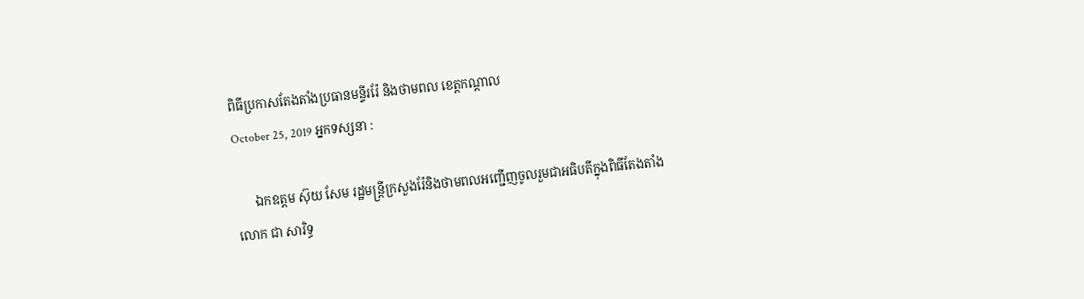ពិធីប្រកាសតែងតាំងប្រធានមន្ទីររ៉ែ និងថាមពល ខេត្តកណ្តាល
October 25, 2019 អ្នកទស្សនា :

      ឯកឧត្តម ស៊ុយ សែម រដ្ឋមន្ត្រីក្រសួងរ៉ែនិងថាមពលអញ្ជើញចូលរួមជាអធិបតីក្នុងពិធីតែងតាំងលោក ជា សារិទ្ធ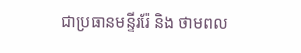ជាប្រធានមន្ទីររ៉ែ និង ថាមពល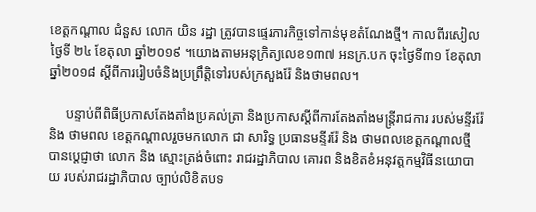ខេត្តកណ្តាល ជំនួស លោក យិន រដ្ឋា ត្រូវបានផ្ទេរភារកិច្ចទៅកាន់មុខតំណែងថ្មី។ កាលពីរសៀលថ្ងៃទី ២៤ ខែតុលា ឆ្នាំ២០១៩ ។យោងតាមអនុក្រិត្យលេខ១៣៧ អនក្រ.បក ចុះថ្ងៃទី៣១ ខែតុលា ឆ្នាំ២០១៨ ស្តីពីការរៀបចំនិងប្រព្រឹត្តិទៅរបស់ក្រសួងរ៉ែ និងថាមពល។

     បន្ទាប់ពីពិធីប្រកាសតែងតាំងប្រគល់ត្រា និងប្រកាសស្ដីពីការតែងតាំងមន្ត្រីរាជការ របស់មន្ទីររ៉ែ និង ថាមពល ខេត្តកណ្តាលរួចមកលោក ជា សារិទ្ធ ប្រធានមន្ទីររ៉ែ និង ថាមពលខេត្តកណ្តាលថ្មី បានប្តេជ្ញាថា លោក និង ស្មោះត្រង់ចំពោះ រាជរដ្ឋាភិបាល គោរព និងខិតខំអនុវត្តកម្មវិធីនយោបាយ របស់រាជរដ្ឋាភិបាល ច្បាប់លិខិតបទ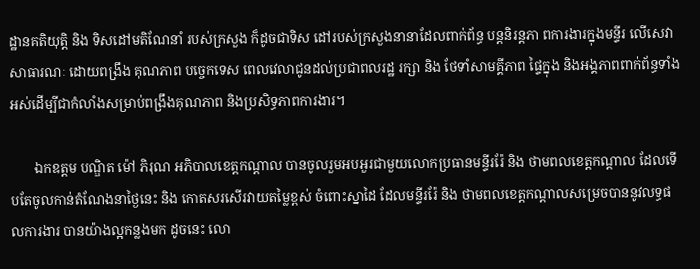ដ្ឋានគតិយុត្តិ និង ទិសដៅមតិណែនាំ របស់ក្រសួង ក៏ដូចជាទិស ដៅរបស់ក្រសួងនានាដែលពាក់ព័ន្ធ បន្តនិរន្តភា ពការងារក្នុងមន្ទីរ លើសេវាសាធារណៈ ដោយពង្រឹង គុណភាព បច្ចេកទេស ពេលវេលាជូនដល់ប្រជាពលរដ្ឋ រក្សា និង ថែទាំសាមគ្គីភាព ផ្ទៃក្នុង និងអង្គភាពពាក់ព័ន្ធទាំង អស់ដើម្បីជាកំលាំងសម្រាប់ពង្រឹងគុណភាព និងប្រសិទ្ធភាពការងារ។

       ឯកឧត្តម បណ្ឌិត ម៉ៅ ភិរុណ អភិបាលខេត្តកណ្តាល បានចូលរួមអបអួរជាមួយលោកប្រធានមន្ទីររ៉ែ និង ថាមពលខេត្តកណ្តាល ដែលទើបតែចូលកាន់តំណែងនាថ្ងៃនេះ និង កោតសរសើរវាយតម្លៃខ្ពស់ ចំពោះស្នាដៃ ដែលមន្ទីររ៉ែ និង ថាមពលខេត្តកណ្តាលសម្រេចបាននូវលទ្ធផលការងារ បានយ៉ាងល្អកន្លងមក ដូចនេះ លោ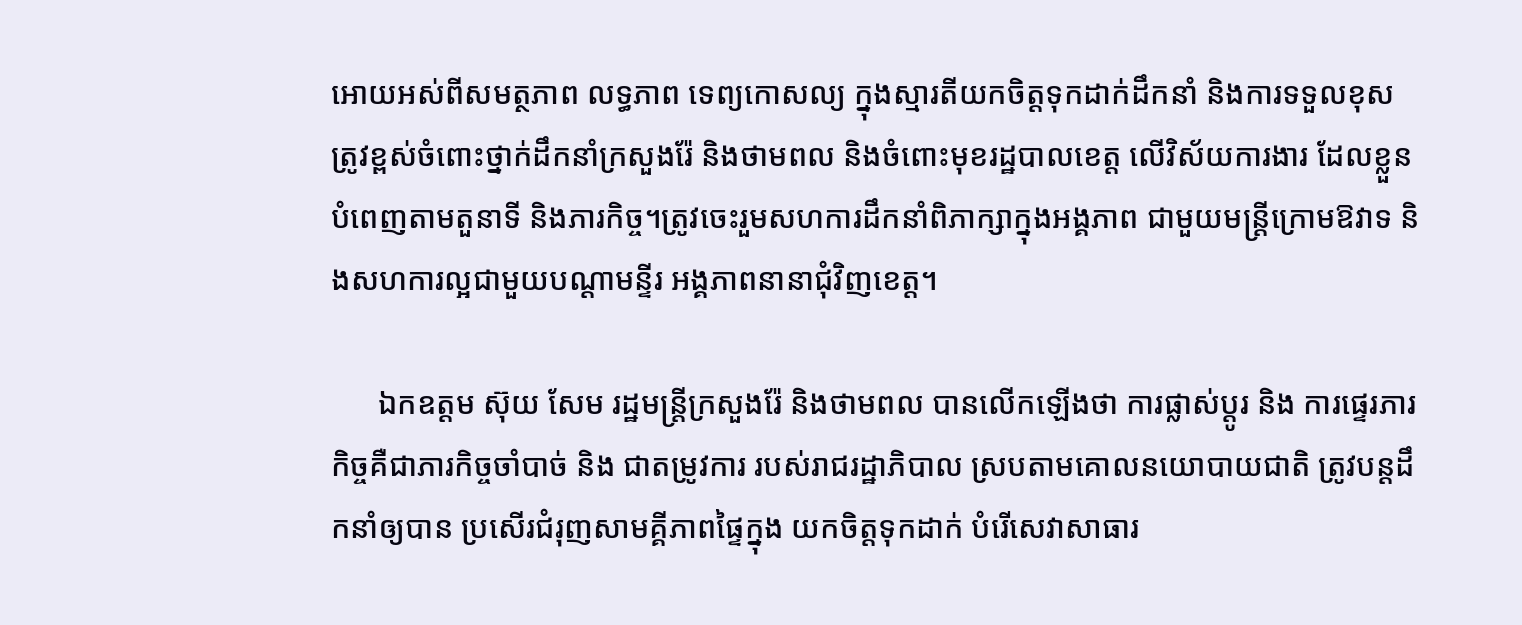អោយអស់ពីសមត្ថភាព លទ្ធភាព ទេព្យកោសល្យ ក្នុងស្មារតីយកចិត្តទុកដាក់ដឹកនាំ និងការទទួលខុសត្រូវខ្ពស់ចំពោះថ្នាក់ដឹកនាំក្រសួងរ៉ែ និងថាមពល និងចំពោះមុខរដ្ឋបាលខេត្ត លើវិស័យការងារ ដែលខ្លួនបំពេញតាមតួនាទី និងភារកិច្ច។ត្រូវចេះរួមសហការដឹកនាំពិភាក្សាក្នុងអង្គភាព ជាមួយមន្ត្រីក្រោមឱវាទ និងសហការល្អជាមួយបណ្តាមន្ទីរ អង្គភាពនានាជុំវិញខេត្ត។

      ឯកឧត្តម ស៊ុយ សែម រដ្ឋមន្ត្រីក្រសួងរ៉ែ និងថាមពល បានលើកឡើងថា ការផ្លាស់ប្តូរ និង ការផ្ទេរភារកិច្ចគឺជាភារកិច្ចចាំបាច់ និង ជាតម្រូវការ របស់រាជរដ្ឋាភិបាល ស្របតាមគោលនយោបាយជាតិ ត្រូវបន្តដឹកនាំឲ្យបាន ប្រសើរជំរុញសាមគ្គីភាពផ្ទៃក្នុង យកចិត្តទុកដាក់ បំរើសេវាសាធារ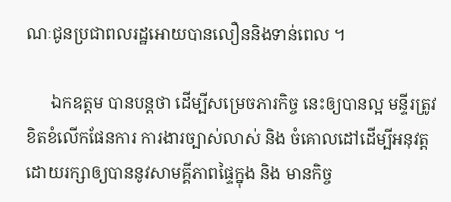ណៈជូនប្រជាពលរដ្ឋអោយបានលឿននិងទាន់ពេល ។

      ឯកឧត្ដម បានបន្តថា ដើម្បីសម្រេចភារកិច្ច នេះឲ្យបានល្អ មន្ទីរត្រូវ ខិតខំលើកផែនការ ការងារច្បាស់លាស់ និង ចំគោលដៅដើម្បីអនុវត្តដោយរក្សាឲ្យបាននូវសាមគ្គីភាពផ្ទៃក្នុង និង មានកិច្ច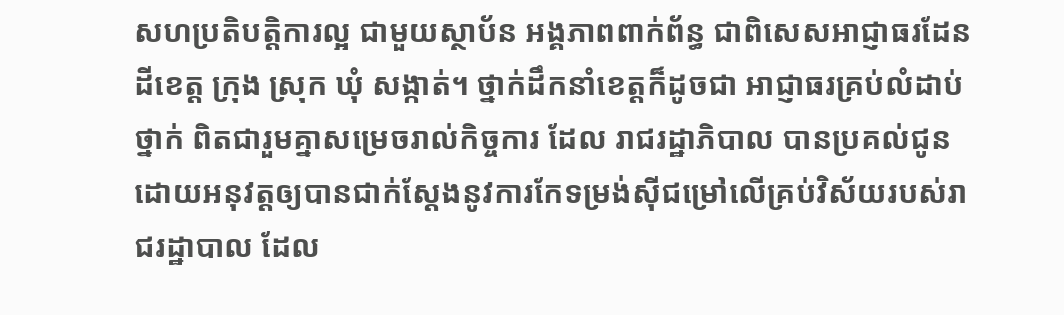សហប្រតិបត្តិការល្អ ជាមួយស្ថាប័ន អង្គភាពពាក់ព័ន្ធ ជាពិសេសអាជ្ញាធរដែនដីខេត្ត ក្រុង ស្រុក ឃុំ សង្កាត់។ ថ្នាក់ដឹកនាំខេត្តក៏ដូចជា អាជ្ញាធរគ្រប់លំដាប់ថ្នាក់ ពិតជារួមគ្នាសម្រេចរាល់កិច្ចការ ដែល រាជរដ្ឋាភិបាល បានប្រគល់ជូនដោយអនុវត្តឲ្យបានជាក់ស្ដែងនូវការកែទម្រង់ស៊ីជម្រៅលើគ្រប់វិស័យរបស់រាជរដ្ឋាបាល ដែល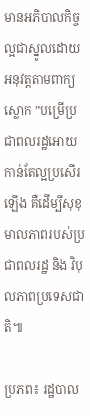មានអភិបាលកិច្ចល្អជាស្នូលដោយអនុវត្តតាមពាក្យស្លោក ”បម្រើប្រជាពលរដ្ឋអោយកាន់តែល្អប្រសើរឡើង គឺដើម្បីសុខុមាលភាពរបស់ប្រជាពលរដ្ឋ និង វិបុលភាពប្រទេសជាតិ៕

ប្រភព៖ រដ្ឋបាល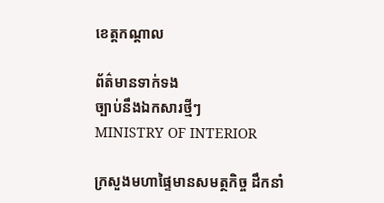ខេត្តកណ្តាល

ព័ត៌មានទាក់ទង
ច្បាប់នឹងឯកសារថ្មីៗ
MINISTRY OF INTERIOR

ក្រសួងមហាផ្ទៃមានសមត្ថកិច្ច ដឹកនាំ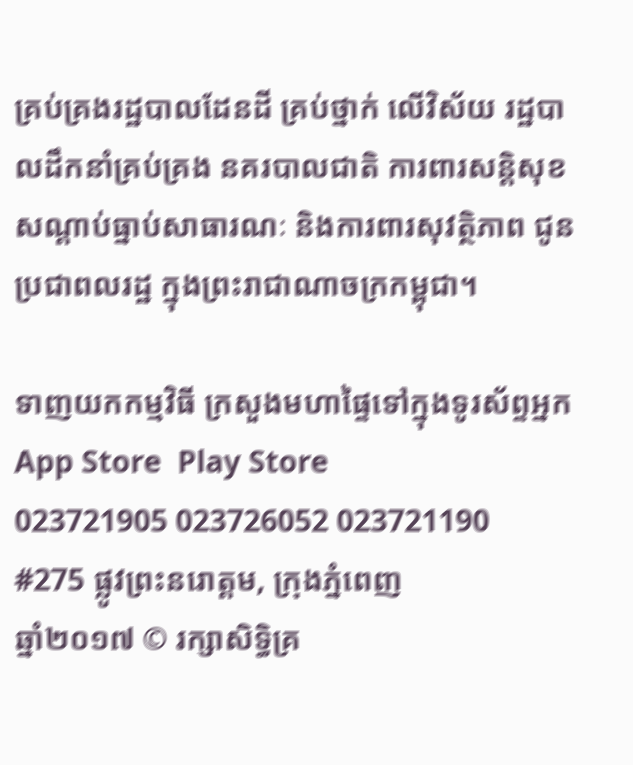គ្រប់គ្រងរដ្ឋបាលដែនដី គ្រប់ថ្នាក់ លើវិស័យ រដ្ឋបាលដឹកនាំគ្រប់គ្រង នគរបាលជាតិ ការពារសន្តិសុខសណ្តាប់ធ្នាប់សាធារណៈ និងការពារសុវត្ថិភាព ជូនប្រជាពលរដ្ឋ ក្នុងព្រះរាជាណាចក្រកម្ពុជា។

ទាញយកកម្មវិធី ក្រសួងមហាផ្ទៃទៅក្នុងទូរស័ព្ទអ្នក
App Store  Play Store
023721905 023726052 023721190
#275 ផ្លូវព្រះនរោត្តម, ក្រុងភ្នំពេញ
ឆ្នាំ២០១៧ © រក្សាសិទ្ធិគ្រ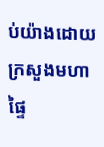ប់យ៉ាងដោយ ក្រសួងមហាផ្ទៃ